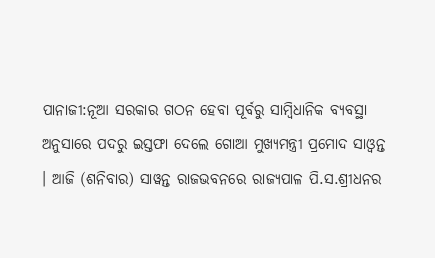ପାନାଜୀ:ନୂଆ ସରକାର ଗଠନ ହେବା ପୂର୍ବରୁ ସାମ୍ବିଧାନିକ ବ୍ୟବସ୍ଥା ଅନୁସାରେ ପଦରୁ ଇସ୍ତଫା ଦେଲେ ଗୋଆ ମୁଖ୍ୟମନ୍ତ୍ରୀ ପ୍ରମୋଦ ସାଓ୍ବନ୍ତ । ଆଜି (ଶନିବାର) ସାୱନ୍ତ ରାଜଭବନରେ ରାଜ୍ୟପାଳ ପି.ସ.ଶ୍ରୀଧନର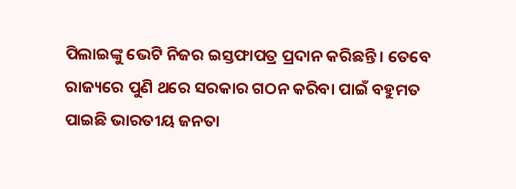ପିଲାଇଙ୍କୁ ଭେଟି ନିଜର ଇସ୍ତଫାପତ୍ର ପ୍ରଦାନ କରିଛନ୍ତି । ତେବେ ରାଜ୍ୟରେ ପୁଣି ଥରେ ସରକାର ଗଠନ କରିବା ପାଇଁ ବହୁମତ ପାଇଛି ଭାରତୀୟ ଜନତା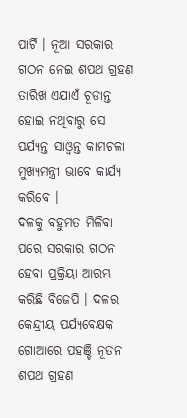ପାର୍ଟି । ନୂଆ ସରକାର ଗଠନ ନେଇ ଶପଥ ଗ୍ରହଣ ତାରିଖ ଏଯାଏଁ ଚୂଡାନ୍ତ ହୋଇ ନଥିବାରୁ ସେ ପର୍ଯ୍ୟନ୍ତ ସାଓ୍ବନ୍ତ କାମଚଳା ମୁଖ୍ୟମନ୍ତ୍ରୀ ଭାବେ କାର୍ଯ୍ୟ କରିବେ ।
ଦଳକୁ ବହୁମତ ମିଳିବା ପରେ ସରକାର ଗଠନ ହେବା ପ୍ରକ୍ରିୟା ଆରମ୍ଭ କରିଛି ବିଜେପି । ଦଳର କେନ୍ଦ୍ରୀୟ ପର୍ଯ୍ୟବେକ୍ଷକ ଗୋଆରେ ପହଞ୍ଚି ନୂତନ ଶପଥ ଗ୍ରହଣ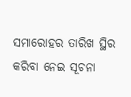ସମାରୋହର ତାରିଖ ସ୍ଥିର କରିବା ନେଇ ସୂଚନା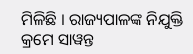ମିଳିଛି । ରାଜ୍ୟପାଳଙ୍କ ନିଯୁକ୍ତି କ୍ରମେ ସାୱନ୍ତ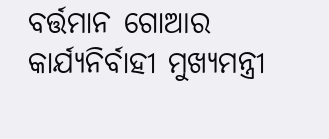ବର୍ତ୍ତମାନ ଗୋଆର କାର୍ଯ୍ୟନିର୍ବାହୀ ମୁଖ୍ୟମନ୍ତ୍ରୀ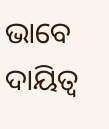ଭାବେ ଦାୟିତ୍ବ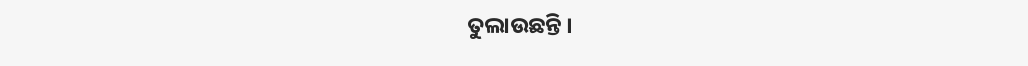ତୁଲାଉଛନ୍ତି ।